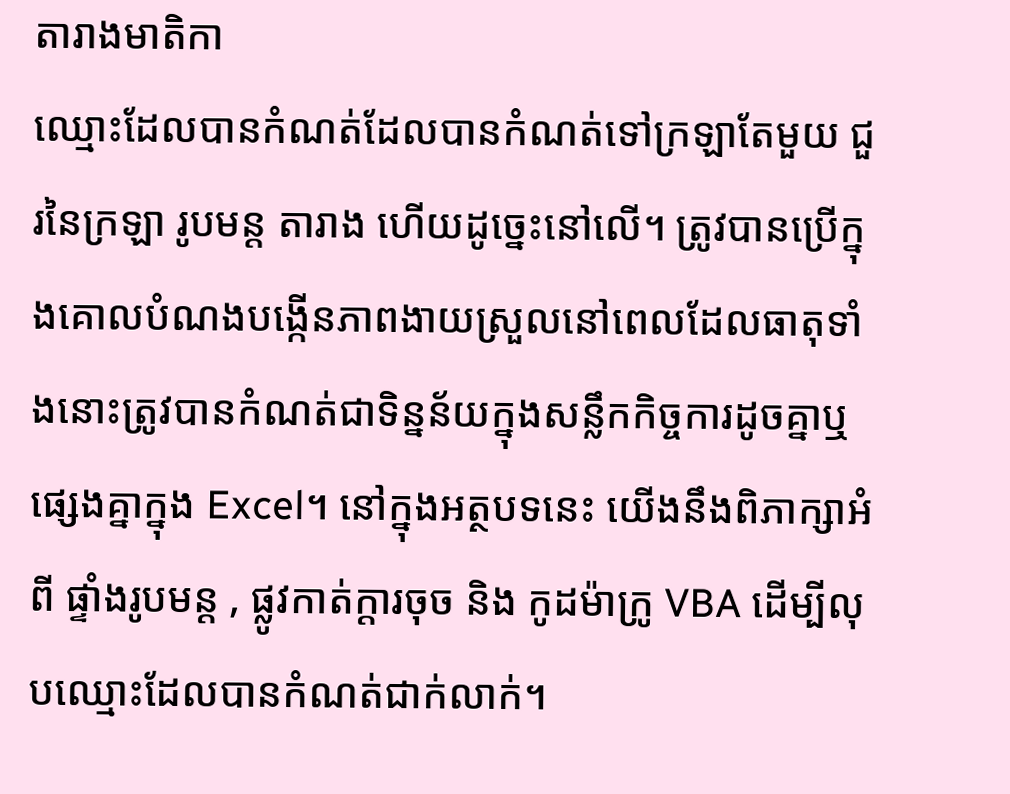តារាងមាតិកា
ឈ្មោះដែលបានកំណត់ដែលបានកំណត់ទៅក្រឡាតែមួយ ជួរនៃក្រឡា រូបមន្ត តារាង ហើយដូច្នេះនៅលើ។ ត្រូវបានប្រើក្នុងគោលបំណងបង្កើនភាពងាយស្រួលនៅពេលដែលធាតុទាំងនោះត្រូវបានកំណត់ជាទិន្នន័យក្នុងសន្លឹកកិច្ចការដូចគ្នាឬផ្សេងគ្នាក្នុង Excel។ នៅក្នុងអត្ថបទនេះ យើងនឹងពិភាក្សាអំពី ផ្ទាំងរូបមន្ត , ផ្លូវកាត់ក្តារចុច និង កូដម៉ាក្រូ VBA ដើម្បីលុបឈ្មោះដែលបានកំណត់ជាក់លាក់។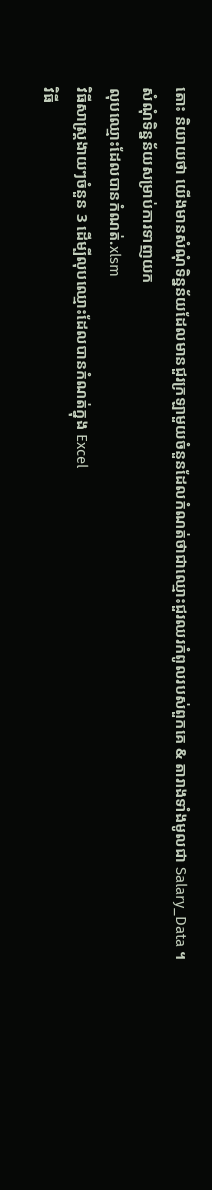តោះ និយាយថា យើងមានសំណុំទិន្នន័យដែលមានជួរក្រឡាមួយចំនួនដែលកំណត់ថាជាឈ្មោះជួរឈរកំពូលរបស់ពួកគេ & តារាងទាំងមូលជា Salary_Data ។
សំណុំទិន្នន័យសម្រាប់ការទាញយក
លុបឈ្មោះដែលបានកំណត់.xlsm
វិធីសាស្រ្តងាយៗចំនួន 3 ដើម្បីលុបឈ្មោះដែលបានកំណត់ក្នុង Excel
វិធី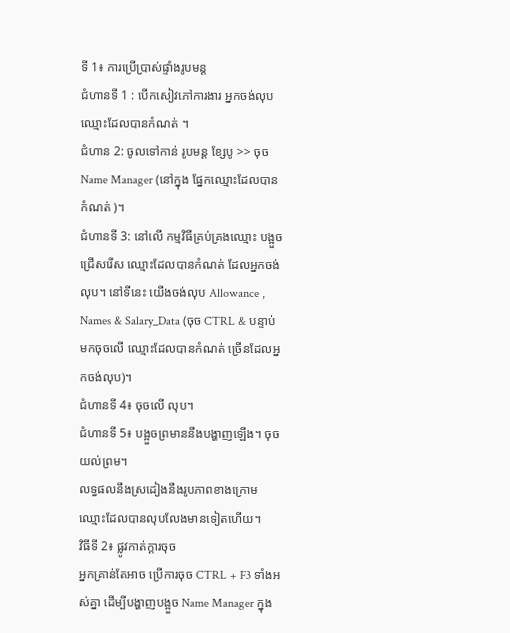ទី 1៖ ការប្រើប្រាស់ផ្ទាំងរូបមន្ត
ជំហានទី 1 : បើកសៀវភៅការងារ អ្នកចង់លុប ឈ្មោះដែលបានកំណត់ ។
ជំហាន 2: ចូលទៅកាន់ រូបមន្ត ខ្សែបូ >> ចុច Name Manager (នៅក្នុង ផ្នែកឈ្មោះដែលបានកំណត់ )។
ជំហានទី 3: នៅលើ កម្មវិធីគ្រប់គ្រងឈ្មោះ បង្អួច ជ្រើសរើស ឈ្មោះដែលបានកំណត់ ដែលអ្នកចង់លុប។ នៅទីនេះ យើងចង់លុប Allowance , Names & Salary_Data (ចុច CTRL & បន្ទាប់មកចុចលើ ឈ្មោះដែលបានកំណត់ ច្រើនដែលអ្នកចង់លុប)។
ជំហានទី 4៖ ចុចលើ លុប។
ជំហានទី 5៖ បង្អួចព្រមាននឹងបង្ហាញឡើង។ ចុច យល់ព្រម។
លទ្ធផលនឹងស្រដៀងនឹងរូបភាពខាងក្រោម
ឈ្មោះដែលបានលុបលែងមានទៀតហើយ។
វិធីទី 2៖ ផ្លូវកាត់ក្តារចុច
អ្នកគ្រាន់តែអាច ប្រើការចុច CTRL + F3 ទាំងអស់គ្នា ដើម្បីបង្ហាញបង្អួច Name Manager ក្នុង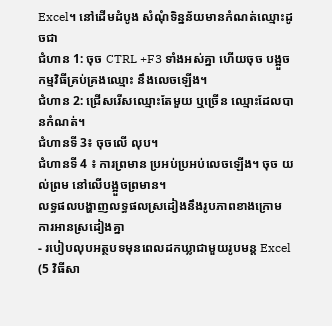Excel។ នៅដើមដំបូង សំណុំទិន្នន័យមានកំណត់ឈ្មោះដូចជា
ជំហាន 1: ចុច CTRL +F3 ទាំងអស់គ្នា ហើយចុច បង្អួចកម្មវិធីគ្រប់គ្រងឈ្មោះ នឹងលេចឡើង។
ជំហាន 2: ជ្រើសរើសឈ្មោះតែមួយ ឬច្រើន ឈ្មោះដែលបានកំណត់។
ជំហានទី 3៖ ចុចលើ លុប។
ជំហានទី 4 ៖ ការព្រមាន ប្រអប់ប្រអប់លេចឡើង។ ចុច យល់ព្រម នៅលើបង្អួចព្រមាន។
លទ្ធផលបង្ហាញលទ្ធផលស្រដៀងនឹងរូបភាពខាងក្រោម
ការអានស្រដៀងគ្នា
- របៀបលុបអត្ថបទមុនពេលដកឃ្លាជាមួយរូបមន្ត Excel (5 វិធីសា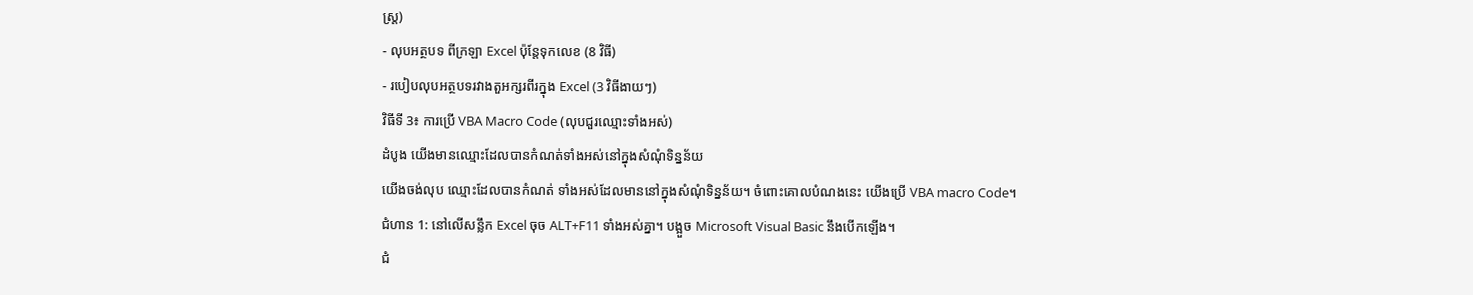ស្រ្ត)
- លុបអត្ថបទ ពីក្រឡា Excel ប៉ុន្តែទុកលេខ (8 វិធី)
- របៀបលុបអត្ថបទរវាងតួអក្សរពីរក្នុង Excel (3 វិធីងាយៗ)
វិធីទី 3៖ ការប្រើ VBA Macro Code (លុបជួរឈ្មោះទាំងអស់)
ដំបូង យើងមានឈ្មោះដែលបានកំណត់ទាំងអស់នៅក្នុងសំណុំទិន្នន័យ
យើងចង់លុប ឈ្មោះដែលបានកំណត់ ទាំងអស់ដែលមាននៅក្នុងសំណុំទិន្នន័យ។ ចំពោះគោលបំណងនេះ យើងប្រើ VBA macro Code។
ជំហាន 1: នៅលើសន្លឹក Excel ចុច ALT+F11 ទាំងអស់គ្នា។ បង្អួច Microsoft Visual Basic នឹងបើកឡើង។
ជំ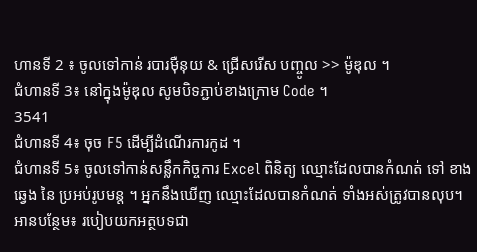ហានទី 2 ៖ ចូលទៅកាន់ របារម៉ឺនុយ & ជ្រើសរើស បញ្ចូល >> ម៉ូឌុល ។
ជំហានទី 3៖ នៅក្នុងម៉ូឌុល សូមបិទភ្ជាប់ខាងក្រោម Code ។
3541
ជំហានទី 4៖ ចុច F5 ដើម្បីដំណើរការកូដ ។
ជំហានទី 5៖ ចូលទៅកាន់សន្លឹកកិច្ចការ Excel ពិនិត្យ ឈ្មោះដែលបានកំណត់ ទៅ ខាងឆ្វេង នៃ ប្រអប់រូបមន្ត ។ អ្នកនឹងឃើញ ឈ្មោះដែលបានកំណត់ ទាំងអស់ត្រូវបានលុប។
អានបន្ថែម៖ របៀបយកអត្ថបទជា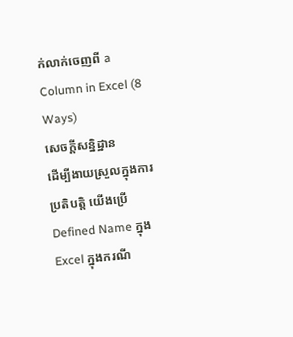ក់លាក់ចេញពី a Column in Excel (8 Ways)
សេចក្តីសន្និដ្ឋាន
ដើម្បីងាយស្រួលក្នុងការប្រតិបត្តិ យើងប្រើ Defined Name ក្នុង Excel ក្នុងករណី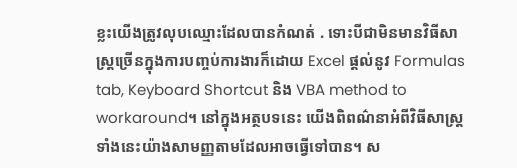ខ្លះយើងត្រូវលុបឈ្មោះដែលបានកំណត់ . ទោះបីជាមិនមានវិធីសាស្រ្តច្រើនក្នុងការបញ្ចប់ការងារក៏ដោយ Excel ផ្តល់នូវ Formulas tab, Keyboard Shortcut និង VBA method to workaround។ នៅក្នុងអត្ថបទនេះ យើងពិពណ៌នាអំពីវិធីសាស្រ្តទាំងនេះយ៉ាងសាមញ្ញតាមដែលអាចធ្វើទៅបាន។ ស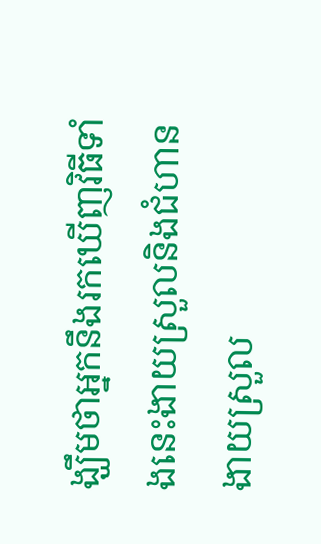ង្ឃឹមថាអ្នកនឹងរកឃើញវិធីទាំងនេះងាយស្រួលនិងជំហានងាយស្រួល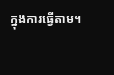ក្នុងការធ្វើតាម។